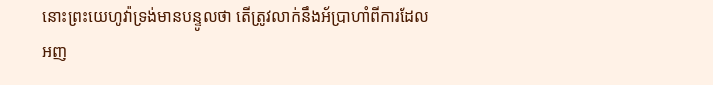នោះព្រះយេហូវ៉ាទ្រង់មានបន្ទូលថា តើត្រូវលាក់នឹងអ័ប្រាហាំពីការដែលអញ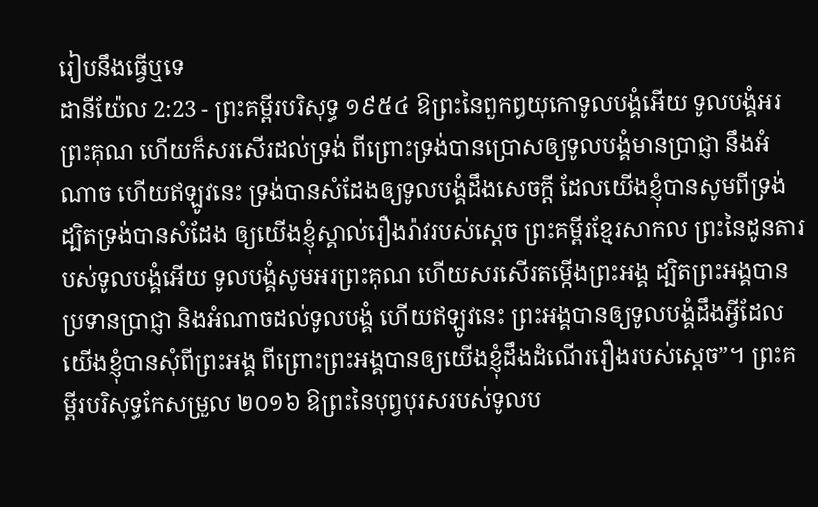រៀបនឹងធ្វើឬទេ
ដានីយ៉ែល 2:23 - ព្រះគម្ពីរបរិសុទ្ធ ១៩៥៤ ឱព្រះនៃពួកឰយុកោទូលបង្គំអើយ ទូលបង្គំអរព្រះគុណ ហើយក៏សរសើរដល់ទ្រង់ ពីព្រោះទ្រង់បានប្រោសឲ្យទូលបង្គំមានប្រាជ្ញា នឹងអំណាច ហើយឥឡូវនេះ ទ្រង់បានសំដែងឲ្យទូលបង្គំដឹងសេចក្ដី ដែលយើងខ្ញុំបានសូមពីទ្រង់ ដ្បិតទ្រង់បានសំដែង ឲ្យយើងខ្ញុំស្គាល់រឿងរ៉ាវរបស់ស្តេច ព្រះគម្ពីរខ្មែរសាកល ព្រះនៃដូនតារបស់ទូលបង្គំអើយ ទូលបង្គំសូមអរព្រះគុណ ហើយសរសើរតម្កើងព្រះអង្គ ដ្បិតព្រះអង្គបានប្រទានប្រាជ្ញា និងអំណាចដល់ទូលបង្គំ ហើយឥឡូវនេះ ព្រះអង្គបានឲ្យទូលបង្គំដឹងអ្វីដែលយើងខ្ញុំបានសុំពីព្រះអង្គ ពីព្រោះព្រះអង្គបានឲ្យយើងខ្ញុំដឹងដំណើររឿងរបស់ស្ដេច”។ ព្រះគម្ពីរបរិសុទ្ធកែសម្រួល ២០១៦ ឱព្រះនៃបុព្វបុរសរបស់ទូលប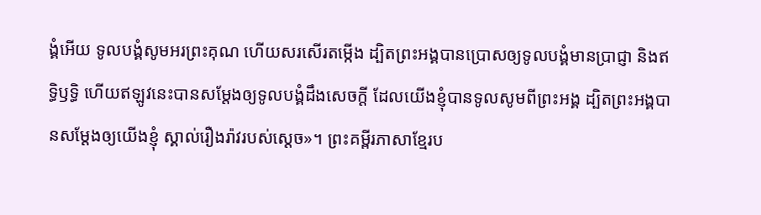ង្គំអើយ ទូលបង្គំសូមអរព្រះគុណ ហើយសរសើរតម្កើង ដ្បិតព្រះអង្គបានប្រោសឲ្យទូលបង្គំមានប្រាជ្ញា និងឥទ្ធិឫទ្ធិ ហើយឥឡូវនេះបានសម្ដែងឲ្យទូលបង្គំដឹងសេចក្ដី ដែលយើងខ្ញុំបានទូលសូមពីព្រះអង្គ ដ្បិតព្រះអង្គបានសម្ដែងឲ្យយើងខ្ញុំ ស្គាល់រឿងរ៉ាវរបស់ស្តេច»។ ព្រះគម្ពីរភាសាខ្មែរប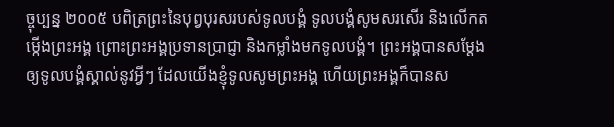ច្ចុប្បន្ន ២០០៥ បពិត្រព្រះនៃបុព្វបុរសរបស់ទូលបង្គំ ទូលបង្គំសូមសរសើរ និងលើកតម្កើងព្រះអង្គ ព្រោះព្រះអង្គប្រទានប្រាជ្ញា និងកម្លាំងមកទូលបង្គំ។ ព្រះអង្គបានសម្តែងឲ្យទូលបង្គំស្គាល់នូវអ្វីៗ ដែលយើងខ្ញុំទូលសូមព្រះអង្គ ហើយព្រះអង្គក៏បានស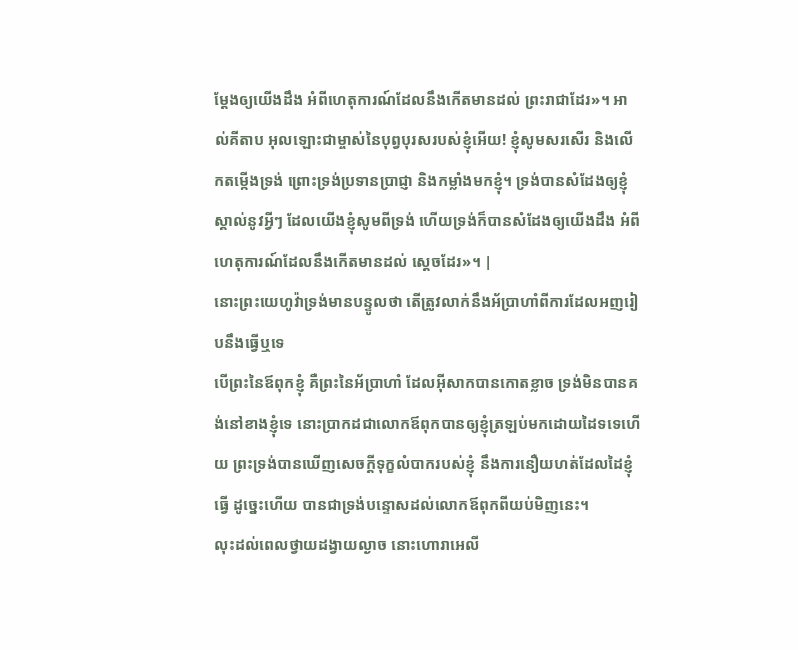ម្តែងឲ្យយើងដឹង អំពីហេតុការណ៍ដែលនឹងកើតមានដល់ ព្រះរាជាដែរ»។ អាល់គីតាប អុលឡោះជាម្ចាស់នៃបុព្វបុរសរបស់ខ្ញុំអើយ! ខ្ញុំសូមសរសើរ និងលើកតម្កើងទ្រង់ ព្រោះទ្រង់ប្រទានប្រាជ្ញា និងកម្លាំងមកខ្ញុំ។ ទ្រង់បានសំដែងឲ្យខ្ញុំស្គាល់នូវអ្វីៗ ដែលយើងខ្ញុំសូមពីទ្រង់ ហើយទ្រង់ក៏បានសំដែងឲ្យយើងដឹង អំពីហេតុការណ៍ដែលនឹងកើតមានដល់ ស្តេចដែរ»។ |
នោះព្រះយេហូវ៉ាទ្រង់មានបន្ទូលថា តើត្រូវលាក់នឹងអ័ប្រាហាំពីការដែលអញរៀបនឹងធ្វើឬទេ
បើព្រះនៃឪពុកខ្ញុំ គឺព្រះនៃអ័ប្រាហាំ ដែលអ៊ីសាកបានកោតខ្លាច ទ្រង់មិនបានគង់នៅខាងខ្ញុំទេ នោះប្រាកដជាលោកឪពុកបានឲ្យខ្ញុំត្រឡប់មកដោយដៃទទេហើយ ព្រះទ្រង់បានឃើញសេចក្ដីទុក្ខលំបាករបស់ខ្ញុំ នឹងការនឿយហត់ដែលដៃខ្ញុំធ្វើ ដូច្នេះហើយ បានជាទ្រង់បន្ទោសដល់លោកឪពុកពីយប់មិញនេះ។
លុះដល់ពេលថ្វាយដង្វាយល្ងាច នោះហោរាអេលី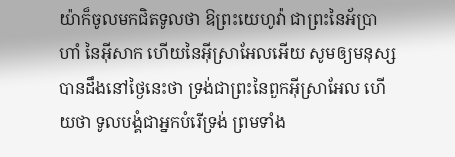យ៉ាក៏ចូលមកជិតទូលថា ឱព្រះយេហូវ៉ា ជាព្រះនៃអ័ប្រាហាំ នៃអ៊ីសាក ហើយនៃអ៊ីស្រាអែលអើយ សូមឲ្យមនុស្សបានដឹងនៅថ្ងៃនេះថា ទ្រង់ជាព្រះនៃពួកអ៊ីស្រាអែល ហើយថា ទូលបង្គំជាអ្នកបំរើទ្រង់ ព្រមទាំង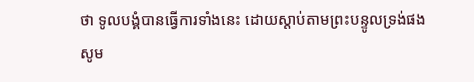ថា ទូលបង្គំបានធ្វើការទាំងនេះ ដោយស្តាប់តាមព្រះបន្ទូលទ្រង់ផង
សូម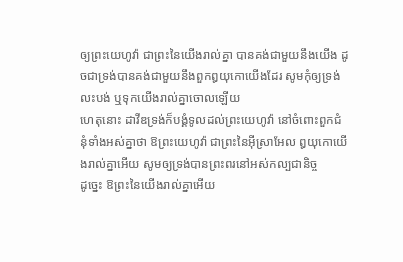ឲ្យព្រះយេហូវ៉ា ជាព្រះនៃយើងរាល់គ្នា បានគង់ជាមួយនឹងយើង ដូចជាទ្រង់បានគង់ជាមួយនឹងពួកឰយុកោយើងដែរ សូមកុំឲ្យទ្រង់លះបង់ ឬទុកយើងរាល់គ្នាចោលឡើយ
ហេតុនោះ ដាវីឌទ្រង់ក៏បង្គំទូលដល់ព្រះយេហូវ៉ា នៅចំពោះពួកជំនុំទាំងអស់គ្នាថា ឱព្រះយេហូវ៉ា ជាព្រះនៃអ៊ីស្រាអែល ឰយុកោយើងរាល់គ្នាអើយ សូមឲ្យទ្រង់បានព្រះពរនៅអស់កល្បជានិច្ច
ដូច្នេះ ឱព្រះនៃយើងរាល់គ្នាអើយ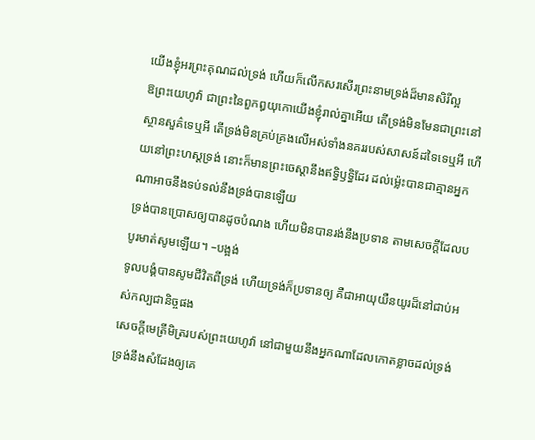យើងខ្ញុំអរព្រះគុណដល់ទ្រង់ ហើយក៏លើកសរសើរព្រះនាមទ្រង់ដ៏មានសិរីល្អ
ឱព្រះយេហូវ៉ា ជាព្រះនៃពួកឰយុកោយើងខ្ញុំរាល់គ្នាអើយ តើទ្រង់មិនមែនជាព្រះនៅស្ថានសួគ៌ទេឬអី តើទ្រង់មិនគ្រប់គ្រងលើអស់ទាំងនគររបស់សាសន៍ដទៃទេឬអី ហើយនៅព្រះហស្តទ្រង់ នោះក៏មានព្រះចេស្តានឹងឥទ្ធិឫទ្ធិដែរ ដល់ម៉្លេះបានជាគ្មានអ្នកណាអាចនឹងទប់ទល់នឹងទ្រង់បានឡើយ
ទ្រង់បានប្រោសឲ្យបានដូចបំណង ហើយមិនបានរង់នឹងប្រទាន តាមសេចក្ដីដែលបបូរមាត់សូមឡើយ។ –បង្អង់
ទូលបង្គំបានសូមជីវិតពីទ្រង់ ហើយទ្រង់ក៏ប្រទានឲ្យ គឺជាអាយុយឺនយូរដ៏នៅជាប់អស់កល្បជានិច្ចផង
សេចក្ដីមេត្រីមិត្ររបស់ព្រះយេហូវ៉ា នៅជាមួយនឹងអ្នកណាដែលកោតខ្លាចដល់ទ្រង់ ទ្រង់នឹងសំដែងឲ្យគេ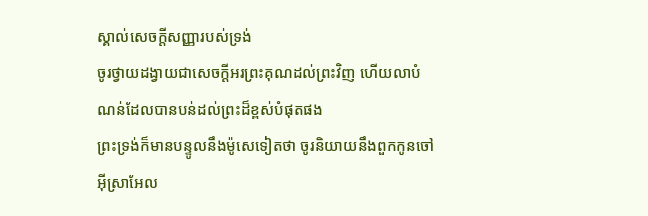ស្គាល់សេចក្ដីសញ្ញារបស់ទ្រង់
ចូរថ្វាយដង្វាយជាសេចក្ដីអរព្រះគុណដល់ព្រះវិញ ហើយលាបំណន់ដែលបានបន់ដល់ព្រះដ៏ខ្ពស់បំផុតផង
ព្រះទ្រង់ក៏មានបន្ទូលនឹងម៉ូសេទៀតថា ចូរនិយាយនឹងពួកកូនចៅអ៊ីស្រាអែល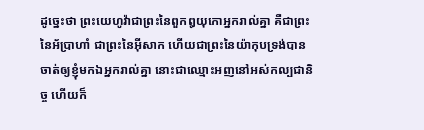ដូច្នេះថា ព្រះយេហូវ៉ាជាព្រះនៃពួកឰយុកោអ្នករាល់គ្នា គឺជាព្រះនៃអ័ប្រាហាំ ជាព្រះនៃអ៊ីសាក ហើយជាព្រះនៃយ៉ាកុបទ្រង់បានចាត់ឲ្យខ្ញុំមកឯអ្នករាល់គ្នា នោះជាឈ្មោះអញនៅអស់កល្បជានិច្ច ហើយក៏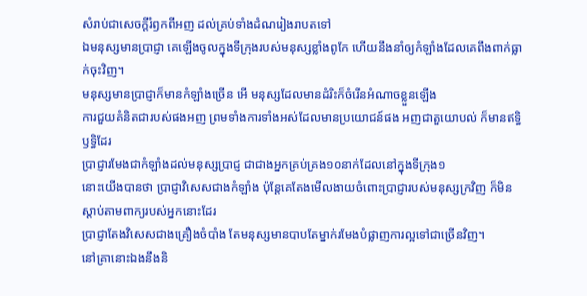សំរាប់ជាសេចក្ដីរំឭកពីអញ ដល់គ្រប់ទាំងដំណរៀងរាបតទៅ
ឯមនុស្សមានប្រាជ្ញា គេឡើងចូលក្នុងទីក្រុងរបស់មនុស្សខ្លាំងពូកែ ហើយនឹងនាំឲ្យកំឡាំងដែលគេពឹងពាក់ធ្លាក់ចុះវិញ។
មនុស្សមានប្រាជ្ញាក៏មានកំឡាំងច្រើន អើ មនុស្សដែលមានដំរិះក៏ចំរើនអំណាចខ្លួនឡើង
ការជួយគំនិតជារបស់ផងអញ ព្រមទាំងការទាំងអស់ដែលមានប្រយោជន៍ផង អញជាតួយោបល់ ក៏មានឥទ្ធិឫទ្ធិដែរ
ប្រាជ្ញារមែងជាកំឡាំងដល់មនុស្សប្រាជ្ញ ជាជាងអ្នកគ្រប់គ្រង១០នាក់ដែលនៅក្នុងទីក្រុង១
នោះយើងបានថា ប្រាជ្ញាវិសេសជាងកំឡាំង ប៉ុន្តែគេតែងមើលងាយចំពោះប្រាជ្ញារបស់មនុស្សក្រវិញ ក៏មិនស្តាប់តាមពាក្យរបស់អ្នកនោះដែរ
ប្រាជ្ញាតែងវិសេសជាងគ្រឿងចំបាំង តែមនុស្សមានបាបតែម្នាក់រមែងបំផ្លាញការល្អទៅជាច្រើនវិញ។
នៅគ្រានោះឯងនឹងនិ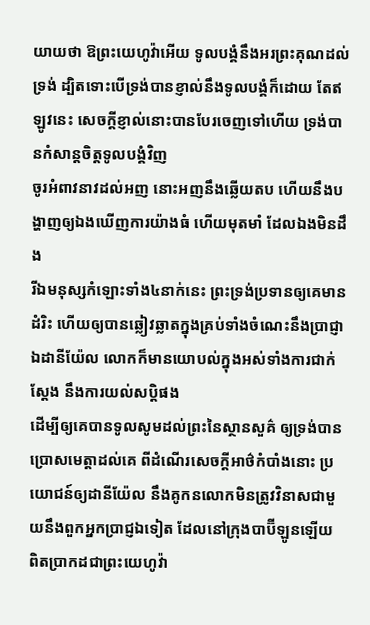យាយថា ឱព្រះយេហូវ៉ាអើយ ទូលបង្គំនឹងអរព្រះគុណដល់ទ្រង់ ដ្បិតទោះបើទ្រង់បានខ្ញាល់នឹងទូលបង្គំក៏ដោយ តែឥឡូវនេះ សេចក្ដីខ្ញាល់នោះបានបែរចេញទៅហើយ ទ្រង់បានកំសាន្តចិត្តទូលបង្គំវិញ
ចូរអំពាវនាវដល់អញ នោះអញនឹងឆ្លើយតប ហើយនឹងបង្ហាញឲ្យឯងឃើញការយ៉ាងធំ ហើយមុតមាំ ដែលឯងមិនដឹង
រីឯមនុស្សកំឡោះទាំង៤នាក់នេះ ព្រះទ្រង់ប្រទានឲ្យគេមានដំរិះ ហើយឲ្យបានឆ្លៀវឆ្លាតក្នុងគ្រប់ទាំងចំណេះនឹងប្រាជ្ញា ឯដានីយ៉ែល លោកក៏មានយោបល់ក្នុងអស់ទាំងការជាក់ស្តែង នឹងការយល់សប្តិផង
ដើម្បីឲ្យគេបានទូលសូមដល់ព្រះនៃស្ថានសួគ៌ ឲ្យទ្រង់បានប្រោសមេត្តាដល់គេ ពីដំណើរសេចក្ដីអាថ៌កំបាំងនោះ ប្រយោជន៍ឲ្យដានីយ៉ែល នឹងគូកនលោកមិនត្រូវវិនាសជាមួយនឹងពួកអ្នកប្រាជ្ញឯទៀត ដែលនៅក្រុងបាប៊ីឡូនឡើយ
ពិតប្រាកដជាព្រះយេហូវ៉ា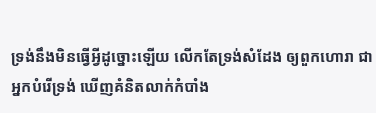ទ្រង់នឹងមិនធ្វើអ្វីដូច្នោះឡើយ លើកតែទ្រង់សំដែង ឲ្យពួកហោរា ជាអ្នកបំរើទ្រង់ ឃើញគំនិតលាក់កំបាំង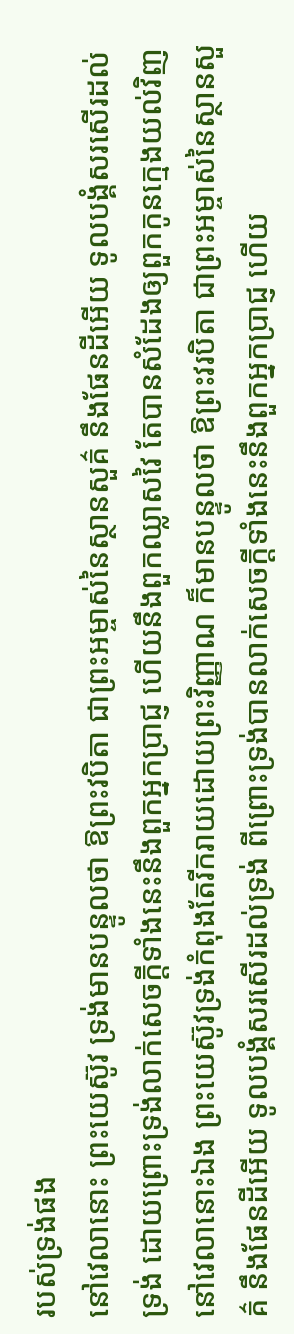របស់ទ្រង់ផង
នៅវេលានោះ ព្រះយេស៊ូវ ទ្រង់មានបន្ទូលថា ឱព្រះវបិតា ជាព្រះអម្ចាស់នៃស្ថានសួគ៌ នឹងផែនដីអើយ ទូលបង្គំសរសើរដល់ទ្រង់ ដោយព្រោះទ្រង់លាក់សេចក្ដីទាំងនេះនឹងពួកអ្នកប្រាជ្ញ ហើយនឹងពួកឈ្លាសវៃ តែបានសំដែងឲ្យពួកកូនក្មេងយល់វិញ
នៅវេលានោះឯង ព្រះយេស៊ូវទ្រង់កំពុងតែរីករាយដោយព្រះវិញ្ញាណ ក៏មានបន្ទូលថា ឱព្រះវរបិតា ជាព្រះអម្ចាស់នៃស្ថានសួគ៌ នឹងផែនដីអើយ ទូលបង្គំសរសើរដល់ទ្រង់ ពីព្រោះទ្រង់បានលាក់សេចក្ដីទាំងនេះនឹងពួកអ្នកប្រាជ្ញ ហើយ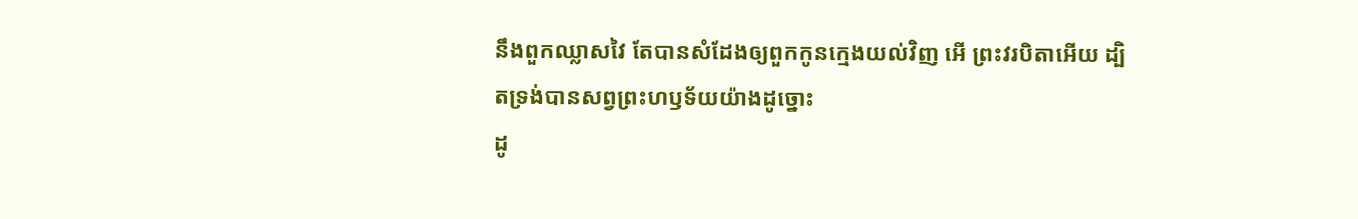នឹងពួកឈ្លាសវៃ តែបានសំដែងឲ្យពួកកូនក្មេងយល់វិញ អើ ព្រះវរបិតាអើយ ដ្បិតទ្រង់បានសព្វព្រះហឫទ័យយ៉ាងដូច្នោះ
ដូ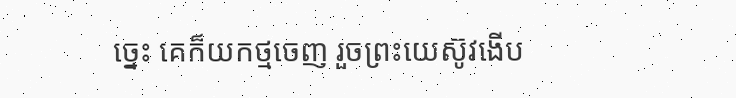ច្នេះ គេក៏យកថ្មចេញ រួចព្រះយេស៊ូវងើប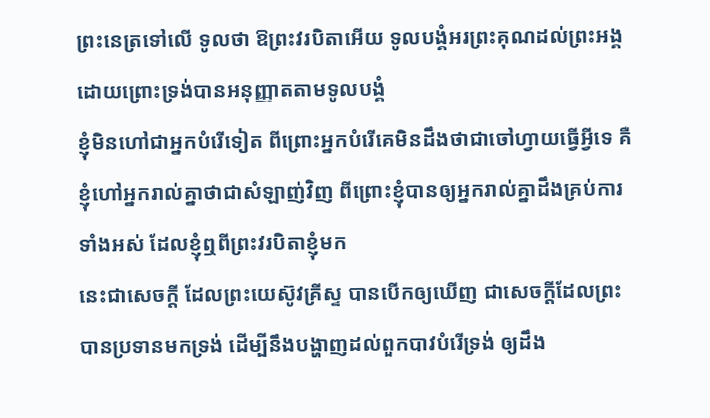ព្រះនេត្រទៅលើ ទូលថា ឱព្រះវរបិតាអើយ ទូលបង្គំអរព្រះគុណដល់ព្រះអង្គ ដោយព្រោះទ្រង់បានអនុញ្ញាតតាមទូលបង្គំ
ខ្ញុំមិនហៅជាអ្នកបំរើទៀត ពីព្រោះអ្នកបំរើគេមិនដឹងថាជាចៅហ្វាយធ្វើអ្វីទេ គឺខ្ញុំហៅអ្នករាល់គ្នាថាជាសំឡាញ់វិញ ពីព្រោះខ្ញុំបានឲ្យអ្នករាល់គ្នាដឹងគ្រប់ការទាំងអស់ ដែលខ្ញុំឮពីព្រះវរបិតាខ្ញុំមក
នេះជាសេចក្ដី ដែលព្រះយេស៊ូវគ្រីស្ទ បានបើកឲ្យឃើញ ជាសេចក្ដីដែលព្រះបានប្រទានមកទ្រង់ ដើម្បីនឹងបង្ហាញដល់ពួកបាវបំរើទ្រង់ ឲ្យដឹង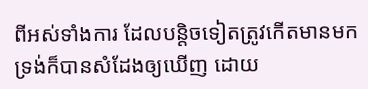ពីអស់ទាំងការ ដែលបន្តិចទៀតត្រូវកើតមានមក ទ្រង់ក៏បានសំដែងឲ្យឃើញ ដោយ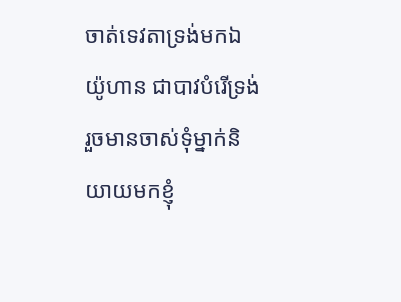ចាត់ទេវតាទ្រង់មកឯយ៉ូហាន ជាបាវបំរើទ្រង់
រួចមានចាស់ទុំម្នាក់និយាយមកខ្ញុំ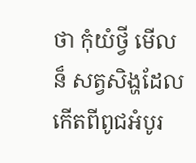ថា កុំយំថ្វី មើលន៏ សត្វសិង្ហដែលកើតពីពូជអំបូរ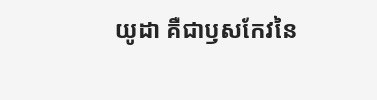យូដា គឺជាឫសកែវនៃ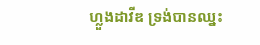ហ្លួងដាវីឌ ទ្រង់បានឈ្នះ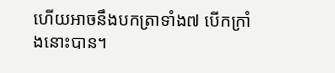ហើយអាចនឹងបកត្រាទាំង៧ បើកក្រាំងនោះបាន។